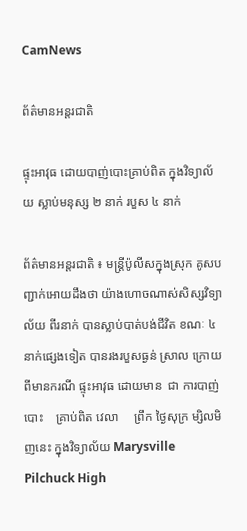CamNews

ព័ត៌មានអន្តរជាតិ

ផ្ទុះអាវុធ ដោយបាញ់បោះគ្រាប់ពិត ក្នុងវិទ្យាល័យ ស្លាប់មនុស្ស ២ នាក់ របួស ៤ នាក់

ព័ត៌មានអន្តរជាតិ ៖ មន្រ្តីប៉ូលីសក្នុងស្រុក គូសបញ្ជាក់អោយដឹងថា យ៉ាងហោចណាស់សិស្សវិទ្យាល័យ ពីរនាក់ បានស្លាប់បាត់បង់ជីវិត ខណៈ ៤ នាក់ផ្សេងទៀត បានរងរបួសធ្ងន់ ស្រាល ក្រោយពីមានករណី ផ្ទុះអាវុធ ដោយមាន  ជា ការបាញ់បោះ    គ្រាប់ពិត វេលា     ព្រឹក ថ្ងៃសុក្រ ម្សិលមិញនេះ ក្នុងវិទ្យាល័យ Marysville Pilchuck High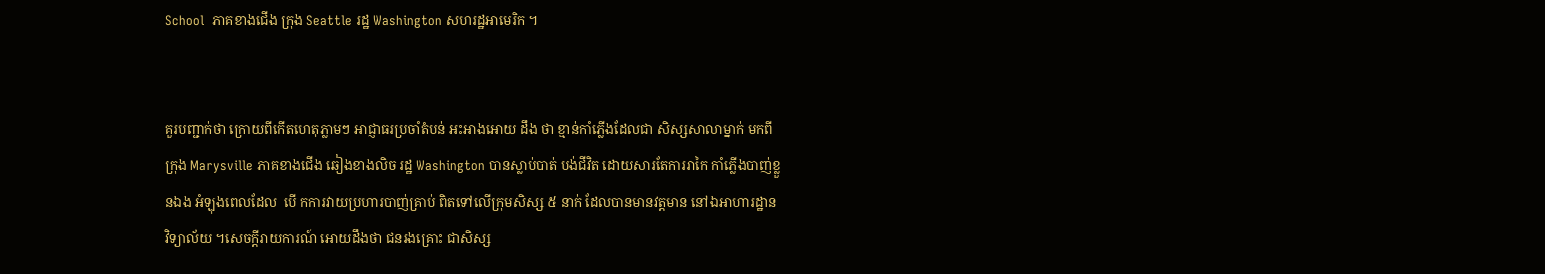School  ភាគខាងជើង ក្រុង Seattle រដ្ឋ Washington សហរដ្ឋអាមេរិក ។


គួរបញ្ជាក់ថា ក្រោយពីកើតហេតុភ្លាមៗ អាជ្ញាធរប្រចាំតំបន់ អះអាងអោយ ដឹង ថា ខ្មាន់កាំភ្លើងដែលជា សិស្សសាលាម្នាក់ មកពីក្រុង Marysville ភាគខាងជើង ឆៀងខាងលិច រដ្ឋ Washington បានស្លាប់បាត់ បង់ជីវិត ដោយសារតែការរាកៃ កាំភ្លើងបាញ់ខ្លួនឯង អំឡុងពេលដែល  បើ កការវាយប្រហារបាញ់គ្រាប់ ពិតទៅលើក្រុមសិស្ស ៥ នាក់ ដែលបានមានវត្តមាន នៅឯអាហារដ្ឋាន វិទ្យាល័យ ។សេចក្តីរាយការណ៍ អោយដឹងថា ជនរងគ្រោះ ជាសិស្ស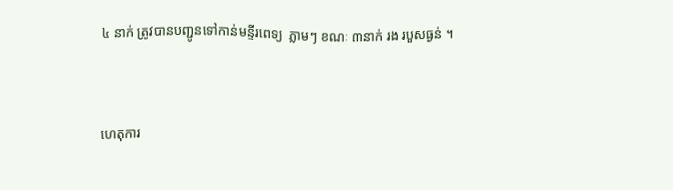៤ នាក់ ត្រូវបានបញ្ជូនទៅកាន់មន្ទីរពេទ្យ  ភ្លាមៗ ខណៈ ៣នាក់ រង របួសធ្ងន់ ។


ហេតុការ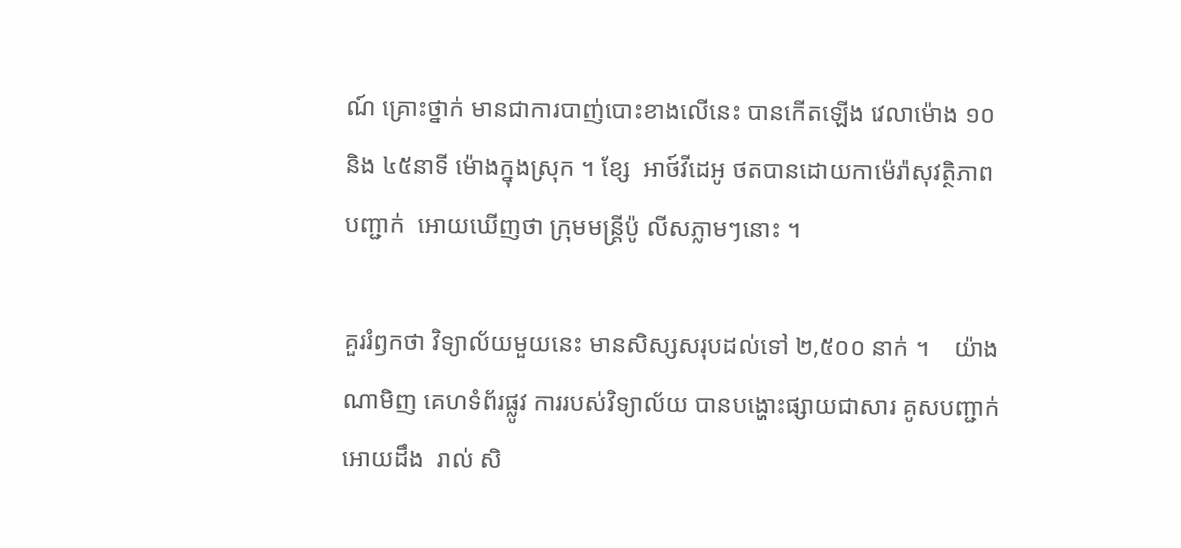ណ៍ គ្រោះថ្នាក់ មានជាការបាញ់បោះខាងលើនេះ បានកើតឡើង វេលាម៉ោង ១០ និង ៤៥នាទី ម៉ោងក្នុងស្រុក ។ ខ្សែ  អាថ៍វីដេអូ ថតបានដោយកាម៉េរ៉ាសុវត្ថិភាព បញ្ជាក់  អោយឃើញថា ក្រុមមន្រ្តីប៉ូ លីសភ្លាមៗនោះ ។

គួររំឭកថា វិទ្យាល័យមួយនេះ មានសិស្សសរុបដល់ទៅ ២,៥០០ នាក់ ។    យ៉ាង ណាមិញ គេហទំព័រផ្លូវ ការរបស់វិទ្យាល័យ បានបង្ហោះផ្សាយជាសារ គូសបញ្ជាក់អោយដឹង  រាល់ សិ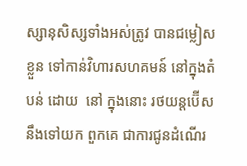ស្សានុសិស្សទាំងអស់ត្រូវ បានជម្លៀសខ្លួន ទៅកាន់វិហារសហគមន៍ នៅក្នុងតំបន់ ដោយ  នៅ ក្នុងនោះ រថយន្តប៊ើស នឹងទៅយក ពួកគេ ជាការជូនដំណើរ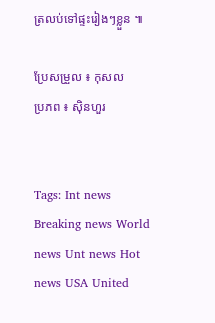ត្រលប់ទៅផ្ទះរៀងៗខ្លួន ៕

ប្រែសម្រួល ៖ កុសល
ប្រភព ៖ ស៊ិនហួរ


Tags: Int news Breaking news World news Unt news Hot news USA United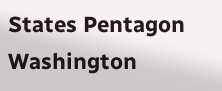States Pentagon Washington